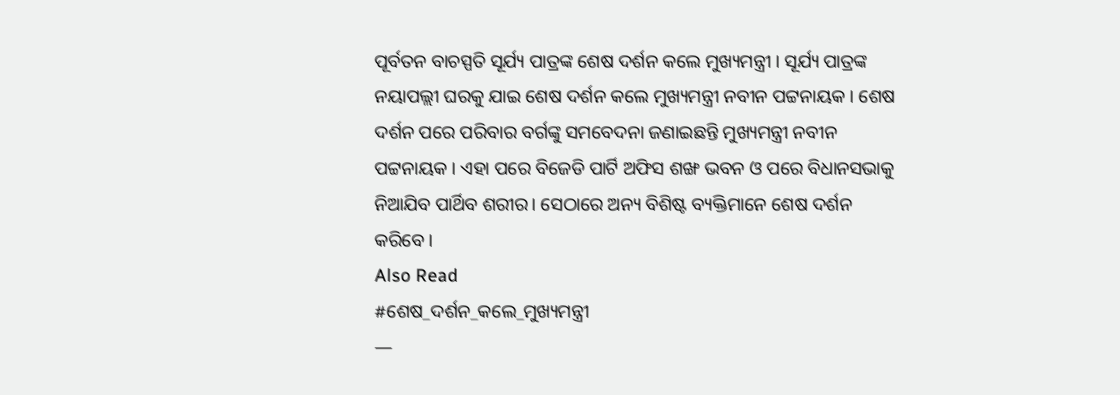ପୂର୍ବତନ ବାଚସ୍ପତି ସୂର୍ଯ୍ୟ ପାତ୍ରଙ୍କ ଶେଷ ଦର୍ଶନ କଲେ ମୁଖ୍ୟମନ୍ତ୍ରୀ । ସୂର୍ଯ୍ୟ ପାତ୍ରଙ୍କ ନୟାପଲ୍ଲୀ ଘରକୁ ଯାଇ ଶେଷ ଦର୍ଶନ କଲେ ମୁଖ୍ୟମନ୍ତ୍ରୀ ନବୀନ ପଟ୍ଟନାୟକ । ଶେଷ ଦର୍ଶନ ପରେ ପରିବାର ବର୍ଗଙ୍କୁ ସମବେଦନା ଜଣାଇଛନ୍ତି ମୁଖ୍ୟମନ୍ତ୍ରୀ ନବୀନ ପଟ୍ଟନାୟକ । ଏହା ପରେ ବିଜେଡି ପାର୍ଟି ଅଫିସ ଶଙ୍ଖ ଭବନ ଓ ପରେ ବିଧାନସଭାକୁ ନିଆଯିବ ପାର୍ଥିବ ଶରୀର। ସେଠାରେ ଅନ୍ୟ ବିଶିଷ୍ଟ ବ୍ୟକ୍ତିମାନେ ଶେଷ ଦର୍ଶନ କରିବେ।
Also Read
#ଶେଷ_ଦର୍ଶନ_କଲେ_ମୁଖ୍ୟମନ୍ତ୍ରୀ
—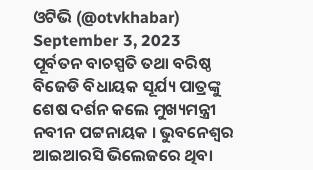ଓଟିଭି (@otvkhabar) September 3, 2023
ପୂର୍ବତନ ବାଚସ୍ପତି ତଥା ବରିଷ୍ଠ ବିଜେଡି ବିଧାୟକ ସୂର୍ଯ୍ୟ ପାତ୍ରଙ୍କୁ ଶେଷ ଦର୍ଶନ କଲେ ମୁଖ୍ୟମନ୍ତ୍ରୀ ନବୀନ ପଟ୍ଟନାୟକ । ଭୁବନେଶ୍ୱର ଆଇଆରସି ଭିଲେଜରେ ଥିବା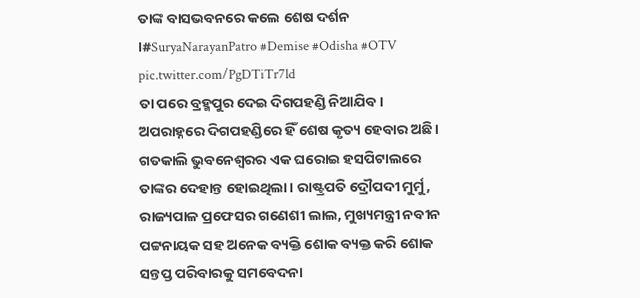ତାଙ୍କ ବାସଭବନରେ କଲେ ଶେଷ ଦର୍ଶନ ।#SuryaNarayanPatro #Demise #Odisha #OTV pic.twitter.com/PgDTiTr7ld
ତା ପରେ ବ୍ରହ୍ମପୁର ଦେଇ ଦିଗପହଣ୍ଡି ନିଆଯିବ। ଅପରାହ୍ନରେ ଦିଗପହଣ୍ଡିରେ ହିଁ ଶେଷ କୃତ୍ୟ ହେବାର ଅଛି। ଗତକାଲି ଭୁବନେଶ୍ୱରର ଏକ ଘରୋଇ ହସପିଟାଲରେ ତାଙ୍କର ଦେହାନ୍ତ ହୋଇଥିଲା। ରାଷ୍ଟ୍ରପତି ଦ୍ରୌପଦୀ ମୁର୍ମୁ, ରାଜ୍ୟପାଳ ପ୍ରଫେସର ଗଣେଶୀ ଲାଲ, ମୁଖ୍ୟମନ୍ତ୍ରୀ ନବୀନ ପଟ୍ଟନାୟକ ସହ ଅନେକ ବ୍ୟକ୍ତି ଶୋକ ବ୍ୟକ୍ତ କରି ଶୋକ ସନ୍ତପ୍ତ ପରିବାରକୁ ସମବେଦନା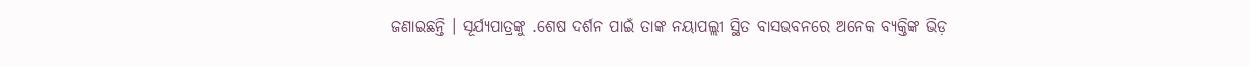ଜଣାଇଛନ୍ତି । ସୂର୍ଯ୍ୟପାତ୍ରଙ୍କୁ .ଶେଷ ଦର୍ଶନ ପାଇଁ ତାଙ୍କ ନୟାପଲ୍ଲୀ ସ୍ଥିତ ବାସଭବନରେ ଅନେକ ବ୍ୟକ୍ତିଙ୍କ ଭିଡ଼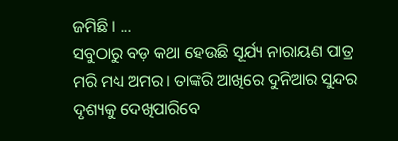ଜମିଛି । ...
ସବୁଠାରୁ ବଡ଼ କଥା ହେଉଛି ସୂର୍ଯ୍ୟ ନାରାୟଣ ପାତ୍ର ମରି ମଧ୍ୟ ଅମର। ତାଙ୍କରି ଆଖିରେ ଦୁନିଆର ସୁନ୍ଦର ଦୃଶ୍ୟକୁ ଦେଖିପାରିବେ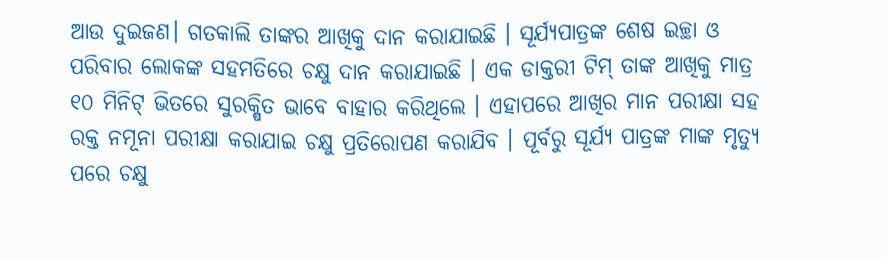ଆଉ ଦୁଇଜଣ। ଗତକାଲି ତାଙ୍କର ଆଖିକୁ ଦାନ କରାଯାଇଛି । ସୂର୍ଯ୍ୟପାତ୍ରଙ୍କ ଶେଷ ଇଚ୍ଛା ଓ ପରିବାର ଲୋକଙ୍କ ସହମତିରେ ଚକ୍ଷୁ ଦାନ କରାଯାଇଛି । ଏକ ଡାକ୍ତରୀ ଟିମ୍ ତାଙ୍କ ଆଖିକୁ ମାତ୍ର ୧୦ ମିନିଟ୍ ଭିତରେ ସୁରକ୍ଷିତ ଭାବେ ବାହାର କରିଥିଲେ । ଏହାପରେ ଆଖିର ମାନ ପରୀକ୍ଷା ସହ ରକ୍ତ ନମୂନା ପରୀକ୍ଷା କରାଯାଇ ଚକ୍ଷୁ ପ୍ରତିରୋପଣ କରାଯିବ । ପୂର୍ବରୁ ସୂର୍ଯ୍ୟ ପାତ୍ରଙ୍କ ମାଙ୍କ ମୃତ୍ୟୁ ପରେ ଚକ୍ଷୁ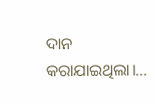ଦାନ କରାଯାଇଥିଲା।...